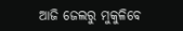ଆଜି ଜେଲରୁ ମୁକୁଳିବେ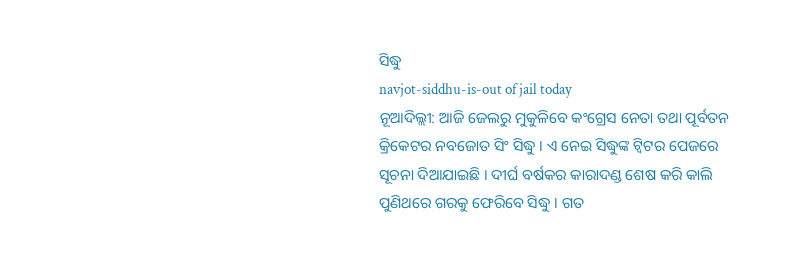ସିଦ୍ଧୁ
navjot-siddhu-is-out of jail today
ନୂଆଦିଲ୍ଲୀ: ଆଜି ଜେଲରୁ ମୁକୁଳିବେ କଂଗ୍ରେସ ନେତା ତଥା ପୂର୍ବତନ କ୍ରିକେଟର ନବଜୋତ ସିଂ ସିଦ୍ଧୁ । ଏ ନେଇ ସିଦ୍ଧୁଙ୍କ ଟ୍ୱିଟର ପେଜରେ ସୂଚନା ଦିଆଯାଇଛି । ଦୀର୍ଘ ବର୍ଷକର କାରାଦଣ୍ଡ ଶେଷ କରି କାଲି ପୁଣିଥରେ ଗରକୁ ଫେରିବେ ସିଦ୍ଧୁ । ଗତ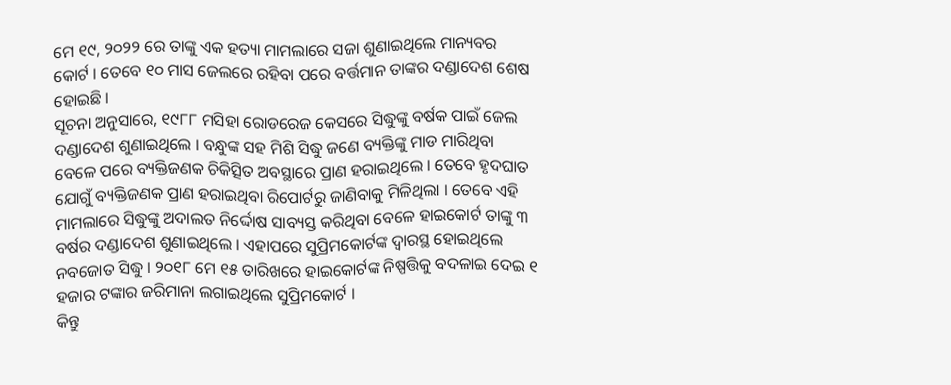ମେ ୧୯, ୨୦୨୨ ରେ ତାଙ୍କୁ ଏକ ହତ୍ୟା ମାମଲାରେ ସଜା ଶୁଣାଇଥିଲେ ମାନ୍ୟବର କୋର୍ଟ । ତେବେ ୧୦ ମାସ ଜେଲରେ ରହିବା ପରେ ବର୍ତ୍ତମାନ ତାଙ୍କର ଦଣ୍ଡାଦେଶ ଶେଷ ହୋଇଛି ।
ସୂଚନା ଅନୁସାରେ, ୧୯୮୮ ମସିହା ରୋଡରେଜ କେସରେ ସିଦ୍ଧୁଙ୍କୁ ବର୍ଷକ ପାଇଁ ଜେଲ ଦଣ୍ଡାଦେଶ ଶୁଣାଇଥିଲେ । ବନ୍ଧୁଙ୍କ ସହ ମିଶି ସିଦ୍ଧୁ ଜଣେ ବ୍ୟକ୍ତିଙ୍କୁ ମାଡ ମାରିଥିବା ବେଳେ ପରେ ବ୍ୟକ୍ତିଜଣକ ଚିକିତ୍ସିତ ଅବସ୍ଥାରେ ପ୍ରାଣ ହରାଇଥିଲେ । ତେବେ ହୃଦଘାତ ଯୋଗୁଁ ବ୍ୟକ୍ତିଜଣକ ପ୍ରାଣ ହରାଇଥିବା ରିପୋର୍ଟରୁ ଜାଣିବାକୁ ମିଳିଥିଲା । ତେବେ ଏହି ମାମଲାରେ ସିଦ୍ଧୁଙ୍କୁ ଅଦାଲତ ନିର୍ଦ୍ଦୋଷ ସାବ୍ୟସ୍ତ କରିଥିବା ବେଳେ ହାଇକୋର୍ଟ ତାଙ୍କୁ ୩ ବର୍ଷର ଦଣ୍ଡାଦେଶ ଶୁଣାଇଥିଲେ । ଏହାପରେ ସୁପ୍ରିମକୋର୍ଟଙ୍କ ଦ୍ୱାରସ୍ଥ ହୋଇଥିଲେ ନବଜୋତ ସିଦ୍ଧୁ । ୨୦୧୮ ମେ ୧୫ ତାରିଖରେ ହାଇକୋର୍ଟଙ୍କ ନିଷ୍ପତ୍ତିକୁ ବଦଳାଇ ଦେଇ ୧ ହଜାର ଟଙ୍କାର ଜରିମାନା ଲଗାଇଥିଲେ ସୁପ୍ରିମକୋର୍ଟ ।
କିନ୍ତୁ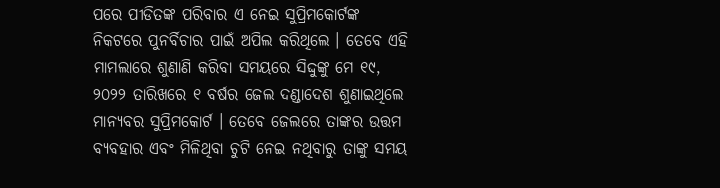ପରେ ପୀଡିତଙ୍କ ପରିବାର ଏ ନେଇ ସୁପ୍ରିମକୋର୍ଟଙ୍କ ନିକଟରେ ପୁନର୍ବିଚାର ପାଇଁ ଅପିଲ କରିଥିଲେ । ତେବେ ଏହି ମାମଲାରେ ଶୁଣାଣି କରିବା ସମୟରେ ସିଦ୍ଦୁଙ୍କୁ ମେ ୧୯, ୨୦୨୨ ତାରିଖରେ ୧ ବର୍ଷର ଜେଲ ଦଣ୍ଡାଦେଶ ଶୁଣାଇଥିଲେ ମାନ୍ୟବର ସୁପ୍ରିମକୋର୍ଟ । ତେବେ ଜେଲରେ ତାଙ୍କର ଉତ୍ତମ ବ୍ୟବହାର ଏବଂ ମିଳିଥିବା ଚୁଟି ନେଇ ନଥିବାରୁ ତାଙ୍କୁ ସମୟ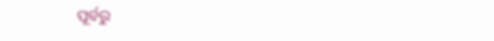ପୂର୍ବରୁ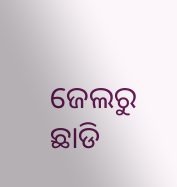ଜେଲରୁ ଛାଡି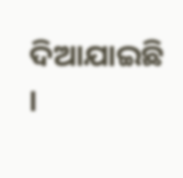ଦିଆଯାଇଛି ।